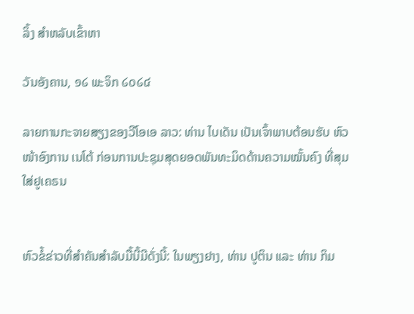ລິ້ງ ສຳຫລັບເຂົ້າຫາ

ວັນອັງຄານ, ໑໒ ພະຈິກ ໒໐໒໔

ລາຍການກະຈາຍສຽງຂອງວີໂອເອ ລາວ: ທ່ານ ໄບເດັນ ເປັນເຈົ້າພາບຕ້ອນຮັບ ຫົວໜ້າອົງການ ເນໂຕ້ ກ່ອນການປະຊຸມສຸດຍອດພັນທະມິດດ້ານຄວາມໝັ້ນຄົງ ທີ່ສຸມໃສ່ຢູເຄຣນ


ຫົວຂໍ້ຂ່າວທີ່ສຳຄັນສຳລັບມື້ນີ້ມີດັ່ງນີ້: ໃນພຽງຢາງ, ທ່ານ ປູຕິນ ແລະ ທ່ານ ກິມ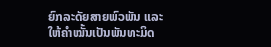ຍົກລະດັຍສາຍພົວພັນ ແລະໃຫ້ຄໍາໝັ້ນເປັນພັນທະມິດ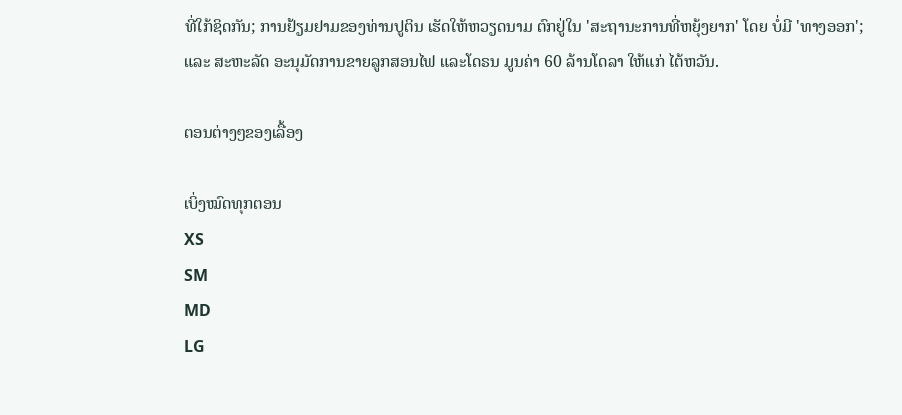ທີ່ໃກ້ຊິດກັນ; ການຢ້ຽມຢາມຂອງທ່ານປູຕິນ ເຮັດໃຫ້ຫວຽດນາມ ຕົກຢູ່ໃນ 'ສະຖານະການທີ່ຫຍຸ້ງຍາກ' ໂດຍ ບໍ່ມີ 'ທາງອອກ'; ແລະ ສະຫະລັດ ອະນຸມັດການຂາຍລູກສອນໄຟ ແລະໂດຣນ ມູນຄ່າ 60 ລ້ານໂດລາ ໃຫ້ແກ່ ໄຕ້ຫວັນ.

ຕອນຕ່າງໆຂອງເລື້ອງ

ເບິ່ງໝົດທຸກຕອນ
XS
SM
MD
LG